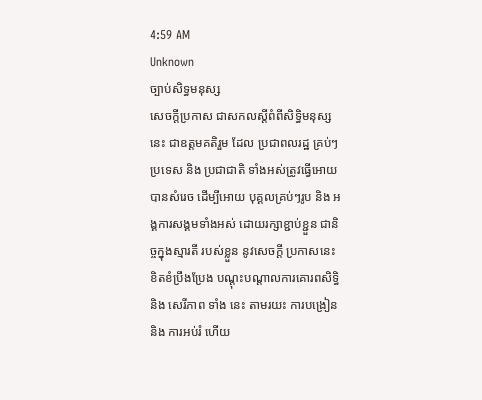4:59 AM
Unknown
ច្បាប់សិទ្ធមនុស្ស
សេចក្ដីប្រកាស ជាសកលស្ដីពំពីសិទ្ធិមនុស្សនេះ ជាឧត្ដមគតិរួម ដែល ប្រជាពលរដ្ឋ គ្រប់ៗប្រទេស និង ប្រជាជាតិ ទាំងអស់ត្រូវធ្វើអោយបានសំរេច ដើម្បីអោយ បុគ្គលគ្រប់ៗរូប និង អង្គការសង្គមទាំងអស់ ដោយរក្សាខ្ជាប់ខ្ជួន ជានិច្ចក្នុងស្មារតី របស់ខ្លួន នូវសេចក្ដី ប្រកាសនេះ ខិតខំប្រឹងប្រែង បណ្ដុះបណ្ដាលការគោរពសិទ្ធិនិង សេរីភាព ទាំង នេះ តាមរយះ ការបង្រៀន និង ការអប់រំ ហើយ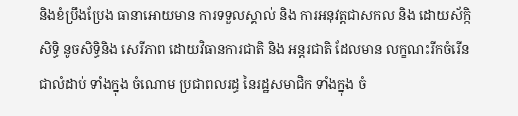និងខំប្រឹងប្រែង ធានាអោយមាន ការទទួលស្គាល់ និង ការអនុវត្តជាសកល និង ដោយស័ក្កិសិទ្ធិ នូចសិទ្ធិនិង សេរីភាព ដោយវិធានការជាតិ និង អន្ដរជាតិ ដែលមាន លក្ខណះរីកចំរើន ជាលំដាប់ ទាំងក្នុង ចំណោម ប្រជាពលរដ្ធ នៃរដ្ឋសមាជិក ទាំងក្នុង ចំ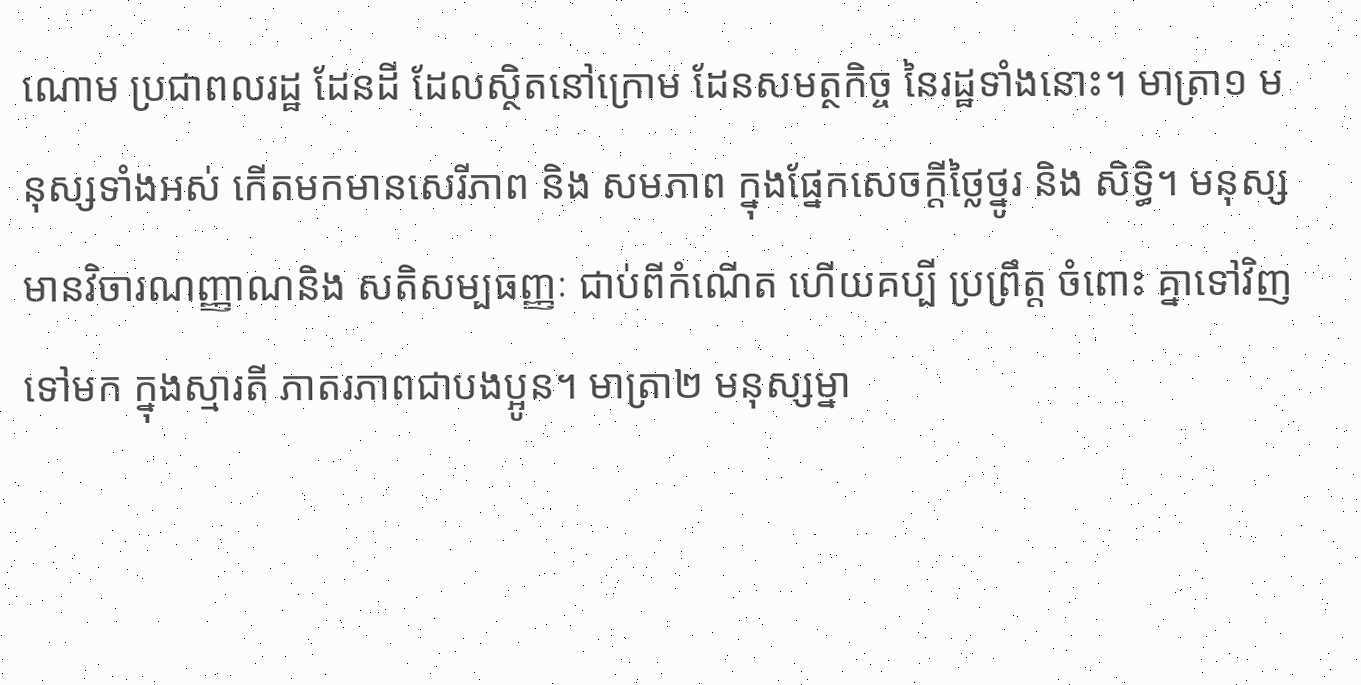ណោម ប្រជាពលរដ្ឋ ដែនដី ដែលស្ថិតនៅក្រោម ដែនសមត្ថកិច្ច នៃរដ្ឋទាំងនោះ។ មាត្រា១ មនុស្សទាំងអស់ កើតមកមានសេរីភាព និង សមភាព ក្នុងផ្នែកសេចក្ដីថ្លៃថ្នូរ និង សិទ្ធិ។ មនុស្សមានវិចារណញ្ញាណនិង សតិសម្បធញ្ញៈ ជាប់ពីកំណើត ហើយគប្បី ប្រព្រឹត្ដ ចំពោះ គ្នាទៅវិញទៅមក ក្នុងស្មារតី ភាតរភាពជាបងប្អូន។ មាត្រា២ មនុស្សម្នា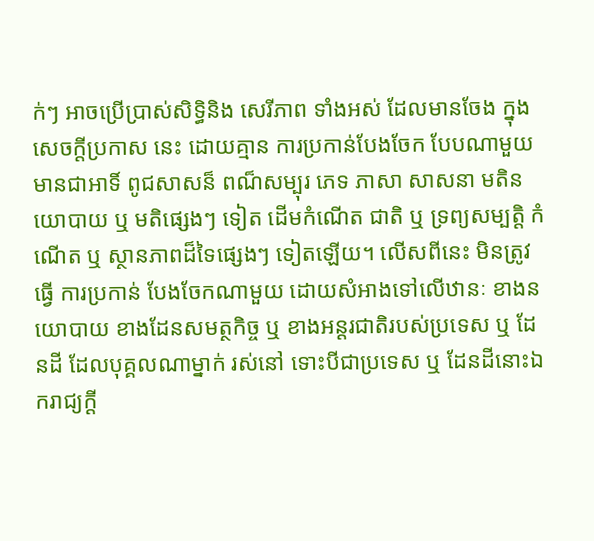ក់ៗ អាចប្រើប្រាស់សិទ្ធិនិង សេរីភាព ទាំងអស់ ដែលមានចែង ក្នុង សេចក្ដីប្រកាស នេះ ដោយគ្មាន ការប្រកាន់បែងចែក បែបណាមួយ មានជាអាទិ៍ ពូជសាសន៏ ពណ៏សម្បុរ ភេទ ភាសា សាសនា មតិនយោបាយ ឬ មតិផ្សេងៗ ទៀត ដើមកំណើត ជាតិ ឬ ទ្រព្យសម្បត្តិ កំណើត ឬ ស្ថានភាពដ៏ទៃផ្សេងៗ ទៀតឡើយ។ លើសពីនេះ មិនត្រូវធ្វើ ការប្រកាន់ បែងចែកណាមួយ ដោយសំអាងទៅលើឋានៈ ខាងនយោបាយ ខាងដែនសមត្ថកិច្ច ឬ ខាងអន្ដរជាតិរបស់ប្រទេស ឬ ដែនដី ដែលបុគ្គលណាម្នាក់ រស់នៅ ទោះបីជាប្រទេស ឬ ដែនដីនោះឯករាជ្យក្ដី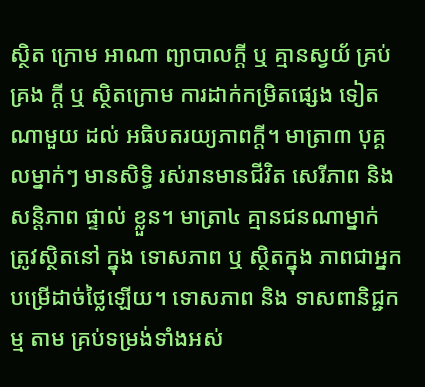ស្ថិត ក្រោម អាណា ព្យាបាលក្ដី ឬ គ្មានស្វយ័ គ្រប់គ្រង ក្ដី ឬ ស្ថិតក្រោម ការដាក់កម្រិតផ្សេង ទៀតណាមួយ ដល់ អធិបតរយ្យភាពក្ដី។ មាត្រា៣ បុគ្គលម្នាក់ៗ មានសិទ្ធិ រស់រានមានជីវិត សេរីភាព និង សន្ដិភាព ផ្ទាល់ ខ្លួន។ មាត្រា៤ គ្មានជនណាម្នាក់ ត្រូវស្ថិតនៅ ក្នុង ទោសភាព ឬ ស្ថិតក្នុង ភាពជាអ្នក បម្រើដាច់ថ្លៃឡើយ។ ទោសភាព និង ទាសពានិជ្ជកម្ម តាម គ្រប់ទម្រង់ទាំងអស់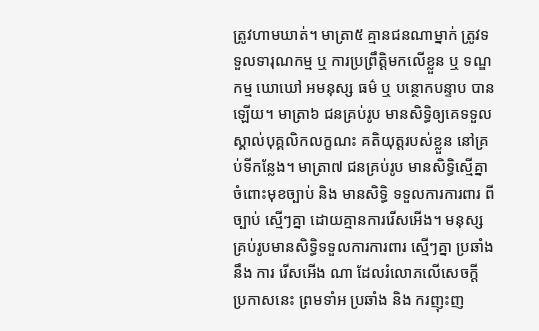ត្រូវហាមឃាត់។ មាត្រា៥ គ្មានជនណាម្នាក់ ត្រូវទទួលទារុណកម្ម ឬ ការប្រព្រឹត្ដិមកលើខ្លួន ឬ ទណ្ឌកម្ម ឃោឃៅ អមនុស្ស ធម៌ ឬ បន្ថោកបន្ទាប បានឡើយ។ មាត្រា៦ ជនគ្រប់រូប មានសិទ្ធិឲ្យគេទទួលស្គាល់បុគ្គលិកលក្ខណះ គតិយុត្ដរបស់ខ្លួន នៅគ្រប់ទីកន្លែង។ មាត្រា៧ ជនគ្រប់រូប មានសិទ្ធិស្មើគ្នា ចំពោះមុខច្បាប់ និង មានសិទ្ធិ ទទួលការការពារ ពីច្បាប់ ស្មើៗគ្នា ដោយគ្មានការរើសអើង។ មនុស្សគ្រប់រូបមានសិទ្ធិទទួលការការពារ ស្មើៗគ្នា ប្រឆាំង នឹង ការ រើសអើង ណា ដែលរំលោភលើសេចក្ដី ប្រកាសនេះ ព្រមទាំអ ប្រឆាំង និង ករញុះញ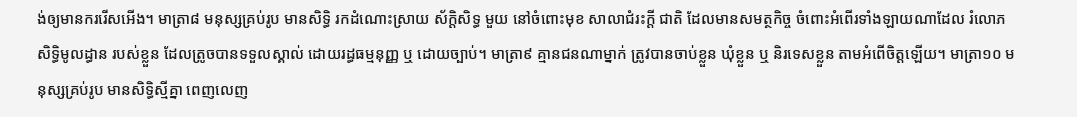ង់ឲ្យមានកររើសអើង។ មាត្រា៨ មនុស្សគ្រប់រូប មានសិទ្ធិ រកដំណោះស្រាយ ស័ក្ដិសិទ្ធ មួយ នៅចំពោះមុខ សាលាជំរះក្ដី ជាតិ ដែលមានសមត្ថកិច្ច ចំពោះអំពើរទាំងឡាយណាដែល រំលោភ សិទ្ធិមូលដ្ធាន របស់ខ្លួន ដែលត្រូចបានទទួលស្គាល់ ដោយរដ្ធធម្មនុញ្ញ ឬ ដោយច្បាប់។ មាត្រា៩ គ្មានជនណាម្នាក់ ត្រូវបានចាប់ខ្លួន ឃុំខ្លួន ឬ និរទេសខ្លួន តាមអំពើចិត្តឡើយ។ មាត្រា១០ មនុស្សគ្រប់រូប មានសិទ្ធិស្មីគ្នា ពេញលេញ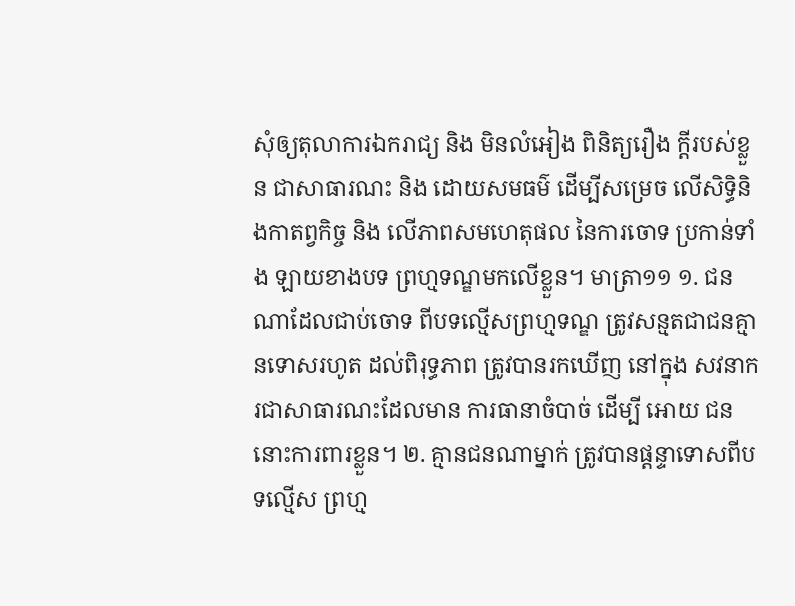សុំឲ្យតុលាការឯករាជ្យ និង មិនលំអៀង ពិនិត្យរឿង ក្ដីរបស់ខ្លួន ជាសាធារណះ និង ដោយសមធម៌ ដើម្បីសម្រេច លើសិទ្ធិនិងកាតព្វកិច្ច និង លើភាពសមហេតុផល នៃការចោទ ប្រកាន់ទាំង ឡាយខាងបទ ព្រហ្មទណ្ឌមកលើខ្លួន។ មាត្រា១១ ១. ជនណាដែលជាប់ចោទ ពីបទល្មើសព្រហ្មទណ្ឌ ត្រូវសន្មតជាជនគ្មានទោសរហូត ដល់ពិរុទ្ធភាព ត្រូវបានរកឃើញ នៅក្នុង សវនាករជាសាធារណះដែលមាន ការធានាចំបាច់ ដើម្បី អោយ ជននោះការពារខ្លួន។ ២. គ្មានជនណាម្នាក់ ត្រូវបានផ្ដន្ទាទោសពីបទល្មើស ព្រហ្ម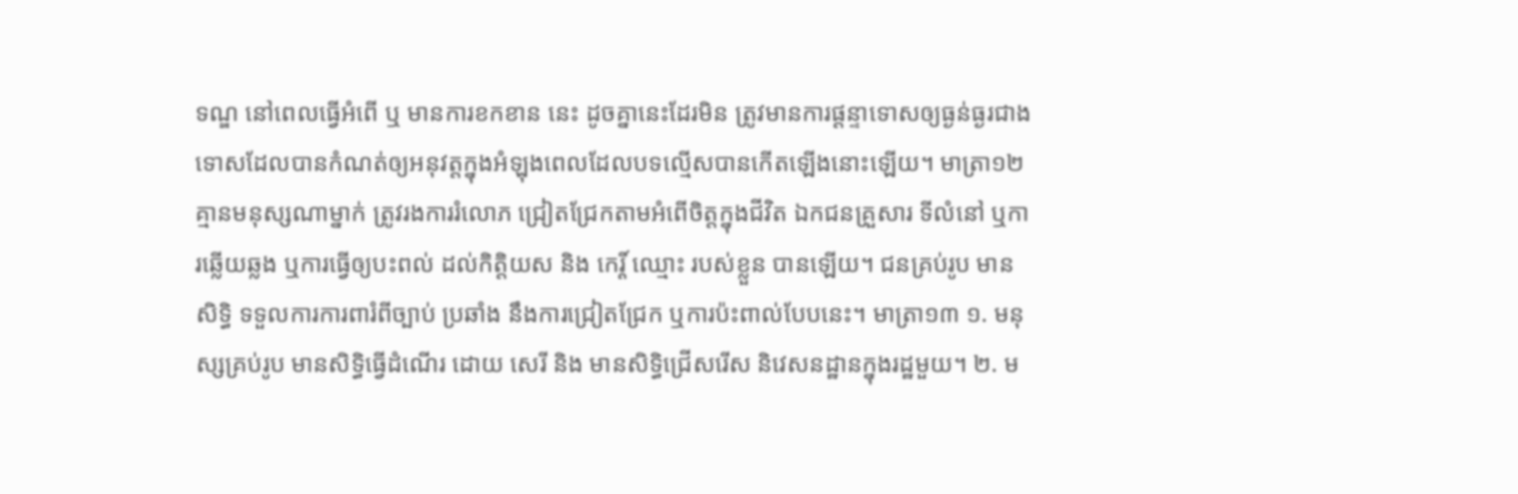ទណ្ឌ នៅពេលធ្វើអំពើ ឬ មានការខកខាន នេះ ដូចគ្នានេះដែរមិន ត្រូវមានការផ្ដន្ទាទោសឲ្យធ្ងន់ធ្ងរជាងទោសដែលបានកំណត់ឲ្យអនុវត្តក្នុងអំឡុងពេលដែលបទល្មើសបានកើតឡើងនោះឡើយ។ មាត្រា១២ គ្មានមនុស្សណាម្នាក់ ត្រូវរងការរំលោភ ជ្រៀតជ្រែកតាមអំពើចិត្តក្នុងជីវិត ឯកជនគ្រួសារ ទីលំនៅ ឬការឆ្លើយឆ្លង ឬការធ្វើឲ្យបះពល់ ដល់កិត្តិយស និង កេរ្ដិ៍ ឈ្មោះ របស់ខ្លួន បានឡើយ។ ជនគ្រប់រូប មានសិទ្ធិ ទទួលការការពារំពីច្បាប់ ប្រឆាំង នឹងការជ្រៀតជ្រែក ឬការប៉ះពាល់បែបនេះ។ មាត្រា១៣ ១. មនុស្សគ្រប់រូប មានសិទ្ធិធ្វើដំណើរ ដោយ សេរី និង មានសិទ្ធិជ្រើសរើស និវេសនដ្ឋានក្នុងរដ្ឋមួយ។ ២. ម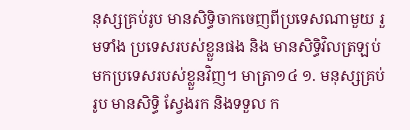នុស្សគ្រប់រូប មានសិទ្ធិចាកចេញពីប្រទេសណាមួយ រួមទាំង ប្រទេសរបស់ខ្លួនផង និង មានសិទ្ធិវិលត្រឡប់មកប្រទេសរបស់ខ្លួនវិញ។ មាត្រា១៤ ១. មនុស្សគ្រប់រូប មានសិទ្ធិ ស្វែងរក និងទទួល ក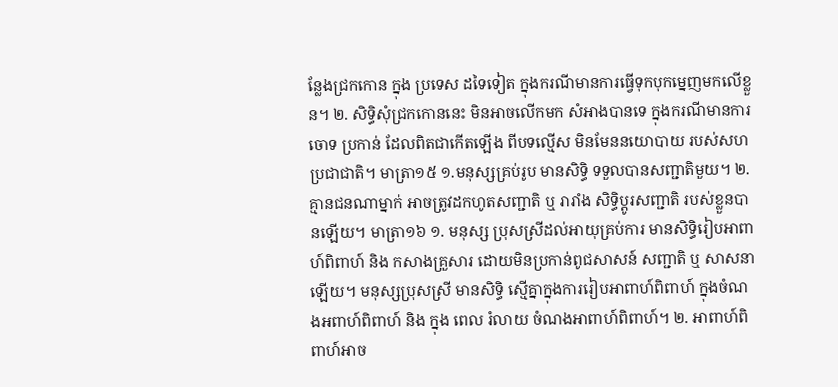ន្លែងជ្រកកោន ក្នុង ប្រទេស ដទៃទៀត ក្នុងករណីមានការធ្វើទុកបុកម្នេញមកលើខ្លួន។ ២. សិទ្ធិសុំជ្រកកោននេះ មិនអាចលើកមក សំអាងបានទេ ក្នុងករណីមានការចោទ ប្រកាន់ ដែលពិតជាកើតឡើង ពីបទល្មើស មិនមែននយោបាយ របស់សហប្រជាជាតិ។ មាត្រា១៥ ១.មនុស្សគ្រប់រូប មានសិទ្ធិ ទទួលបានសញ្ជាតិមួយ។ ២.គ្មានជនណាម្នាក់ អាចត្រូវដកហូតសញ្ជាតិ ឬ រារាំង សិទ្ធិប្ដូរសញ្ជាតិ របស់ខ្លួនបានឡើយ។ មាត្រា១៦ ១. មនុស្ស ប្រុសស្រីដល់អាយុគ្រប់ការ មានសិទ្ធិរៀបអាពាហ៍ពិពាហ៍ និង កសាងគ្រួសារ ដោយមិនប្រកាន់ពូជសាសន៍ សញ្ជាតិ ឬ សាសនាឡើយ។ មនុស្សប្រុសស្រី មានសិទ្ធិ ស្មើគ្នាក្នុងការរៀបអាពាហ៍ពិពាហ៍ ក្នុងចំណងអពាហ៍ពិពាហ៍ និង ក្នុង ពេល រំលាយ ចំណងអាពាហ៍ពិពាហ៍។ ២. អាពាហ៍ពិពាហ៍អាច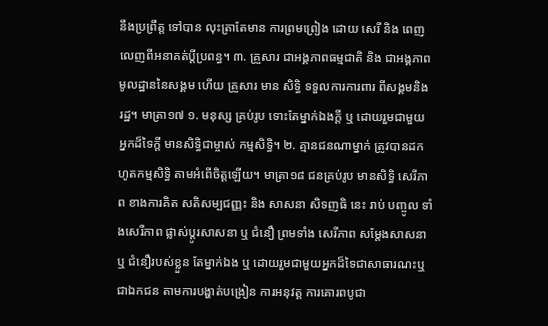នឹងប្រព្រឹត្ត ទៅបាន លុះត្រាតែមាន ការព្រមព្រៀង ដោយ សេរី និង ពេញលេញពីអនាគត់ប្ដីប្រពន្ធ។ ៣. គ្រួសារ ជាអង្គភាពធម្មជាតិ និង ជាអង្គភាពមូលដ្ឋាននៃសង្គម ហើយ គ្រួសារ មាន សិទ្ធិ ទទួលការការពារ ពីសង្គមនិង រដ្ឋ។ មាត្រា១៧ ១. មនុស្ស គ្រប់រូប ទោះតែម្នាក់ឯងក្ដី ឬ ដោយរួមជាមួយ អ្នកដ៏ទៃក្ដី មានសិទ្ធិជាម្ចាស់ កម្មសិទ្ធិ។ ២. គ្មានជនណាម្នាក់ ត្រូវបានដកហូតកម្មសិទ្ធិ តាមអំពើចិត្តឡើយ។ មាត្រា១៨ ជនគ្រប់រូប មានសិទ្ធិ សេរីភាព ខាងការគិត សតិសម្បជញ្ញះ និង សាសនា សិទញធិ នេះ រាប់ បញ្ចូល ទាំងសេរីភាព ផ្លាស់ប្ដូរសាសនា ឬ ជំនឿ ព្រមទាំង សេរីភាព សម្ដែងសាសនា ឬ ជំនឿរបស់ខ្លួន តែម្នាក់ឯង ឬ ដោយរួមជាមួយអ្នកដ៏ទៃជាសាធារណះឬជាឯកជន តាមការបង្ហាត់បង្រៀន ការអនុវត្ត ការគោរពបូជា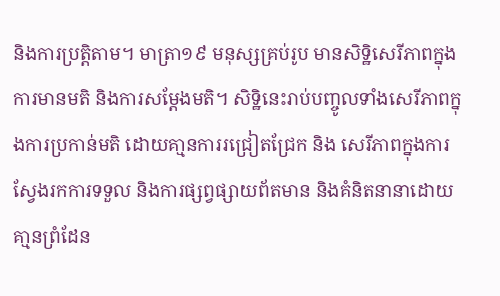និងការប្រតិ្តតាម។ មាត្រា១៩ មនុស្សគ្រប់រូប មានសិទ្ឋិសេរីភាពក្នុងការមានមតិ និងការសម្តែងមតិ។ សិទ្ឋិនេះរាប់បញ្ចូលទាំងសេរីភាពក្នុងការប្រកាន់មតិ ដោយគា្មនការរជ្រៀតជ្រែក និង សេរីភាពក្នុងការស្វែងរកការទទួល និងការផ្សព្វផ្សាយព័តមាន និងគំនិតនានាដោយគា្មនព្រំដែន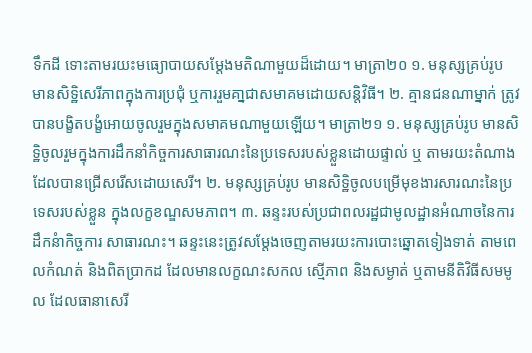ទឹកដី ទោះតាមរយះមធ្យោបាយសម្តែងមតិណាមួយដ៏ដោយ។ មាត្រា២០ ១. មនុស្សគ្រប់រូប មានសិទ្ឋិសេរីភាពក្នុងការប្រជុំ ឬការរួមគា្នជាសមាគមដោយសន្តិវិធី។ ២. គ្មានជនណាម្នាក់ ត្រូវបានបង្ខិតបង្ខំអោយចូលរួមក្នុងសមាគមណាមួយឡើយ។ មាត្រា២១ ១. មនុស្សគ្រប់រូប មានសិទ្ឋិចូលរួមក្នុងការដឹកនាំកិច្ចការសាធារណះនៃប្រទេសរបស់ខ្លួនដោយផ្ទាល់ ឬ តាមរយះតំណាង ដែលបានជ្រើសរើសដោយសេរី។ ២. មនុស្សគ្រប់រូប មានសិទ្ឋិចូលបម្រើមុខងារសារណះនៃប្រទេសរបស់ខ្លួន ក្នុងលក្ខខណ្ឌសមភាព។ ៣. ឆន្ទះរបស់ប្រជាពលរដ្ឋជាមូលដ្ឋានអំណាចនៃការដឹកនំាកិច្ចការ សាធារណះ។ ឆន្ទះនេះត្រូវសម្តែងចេញតាមរយះការបោះឆ្នោតទៀងទាត់ តាមពេលកំណត់ និងពិតប្រាកដ ដែលមានលក្ខណះសកល ស្មើភាព និងសម្ងាត់ ឬតាមនីតិវិធីសមមូល ដែលធានាសេរី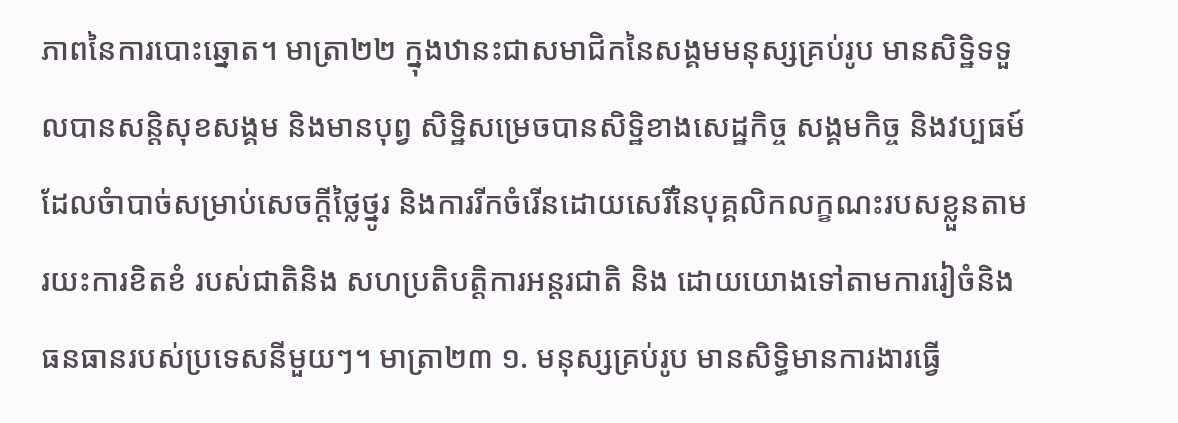ភាពនៃការបោះឆ្នោត។ មាត្រា២២ ក្នុងឋានះជាសមាជិកនៃសង្គមមនុស្សគ្រប់រូប មានសិទ្ឋិទទួលបានសន្តិសុខសង្គម និងមានបុព្វ សិទ្ឋិសម្រេចបានសិទិ្ឋខាងសេដ្ឋកិច្ច សង្គមកិច្ច និងវប្បធម៍ដែលចំាបាច់សម្រាប់សេចក្តីថ្លៃថ្នូរ និងការរីកចំរើនដោយសេរីនៃបុគ្គលិកលក្ខណះរបសខ្លួនតាមរយះការខិតខំ របស់ជាតិនិង សហប្រតិបត្តិការអន្ដរជាតិ និង ដោយយោងទៅតាមការរៀចំនិង ធនធានរបស់ប្រទេសនីមួយៗ។ មាត្រា២៣ ១. មនុស្សគ្រប់រូប មានសិទ្ធិមានការងារធ្វើ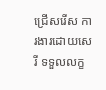ជ្រើសរើស ការងារដោយសេរី ទទួលលក្ខ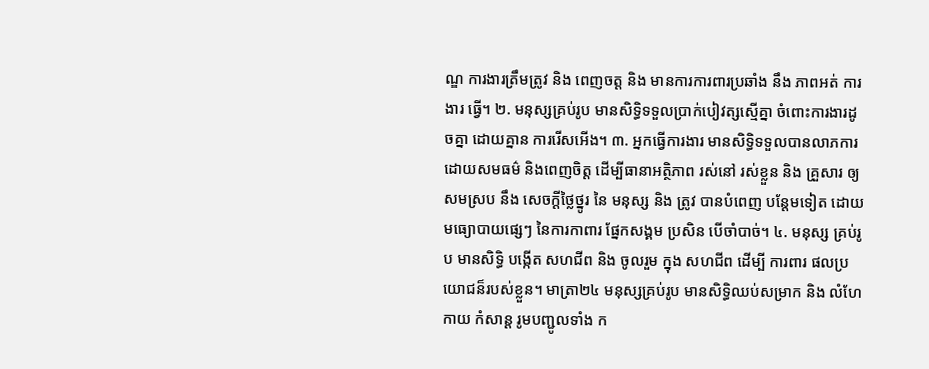ណ្ឌ ការងារត្រឹមត្រូវ និង ពេញចត្ត និង មានការការពារប្រឆាំង នឹង ភាពអត់ ការងារ ធ្វើ។ ២. មនុស្សគ្រប់រូប មានសិទ្ធិទទួលប្រាក់បៀវត្សស្មើគ្នា ចំពោះការងារដូចគ្នា ដោយគ្នាន ការរើសអើង។ ៣. អ្នកធ្វើការងារ មានសិទ្ធិទទួលបានលាភការដោយសមធម៌ និងពេញចិត្ត ដើម្បីធានាអត្ថិភាព រស់នៅ រស់ខ្លួន និង គ្រួសារ ឲ្យសមស្រប នឹង សេចក្ដីថ្លៃថ្នូរ នៃ មនុស្ស និង ត្រូវ បានបំពេញ បន្ដែមទៀត ដោយមធ្យោបាយផ្សេៗ នៃការកាពារ ផ្នែកសង្គម ប្រសិន បើចាំបាច់។ ៤. មនុស្ស គ្រប់រូប មានសិទ្ធិ បង្កើត សហជីព និង ចូលរួម ក្នុង សហជីព ដើម្បី ការពារ ផលប្រយោជន៏របស់ខ្លួន។ មាត្រា២៤ មនុស្សគ្រប់រូប មានសិទ្ធិឈប់សម្រាក និង លំហែកាយ កំសាន្ដ រូមបញ្ជូលទាំង ក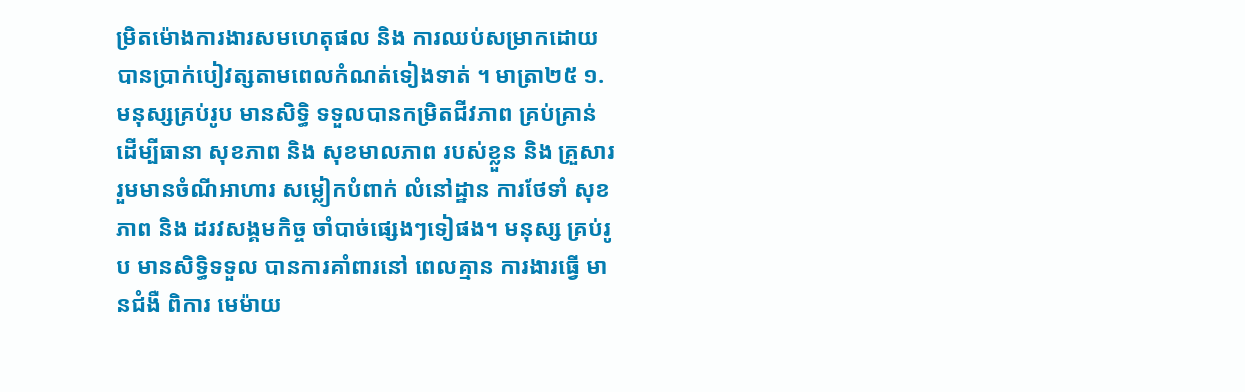ម្រិតម៉ោងការងារសមហេតុផល និង ការឈប់សម្រាកដោយបានប្រាក់បៀវត្សតាមពេលកំណត់ទៀងទាត់ ។ មាត្រា២៥ ១. មនុស្សគ្រប់រូប មានសិទ្ធិ ទទួលបានកម្រិតជីវភាព គ្រប់គ្រាន់ ដើម្បីធានា សុខភាព និង សុខមាលភាព របស់ខ្លួន និង គ្រួសារ រួមមានចំណីអាហារ សម្លៀកបំពាក់ លំនៅដ្ឋាន ការថែទាំ សុខភាព និង ដរវសង្គមកិច្ច ចាំបាច់ផ្សេងៗទៀផង។ មនុស្ស គ្រប់រូប មានសិទ្ធិទទួល បានការគាំពារនៅ ពេលគ្មាន ការងារធ្វើ មានជំងឺ ពិការ មេម៉ាយ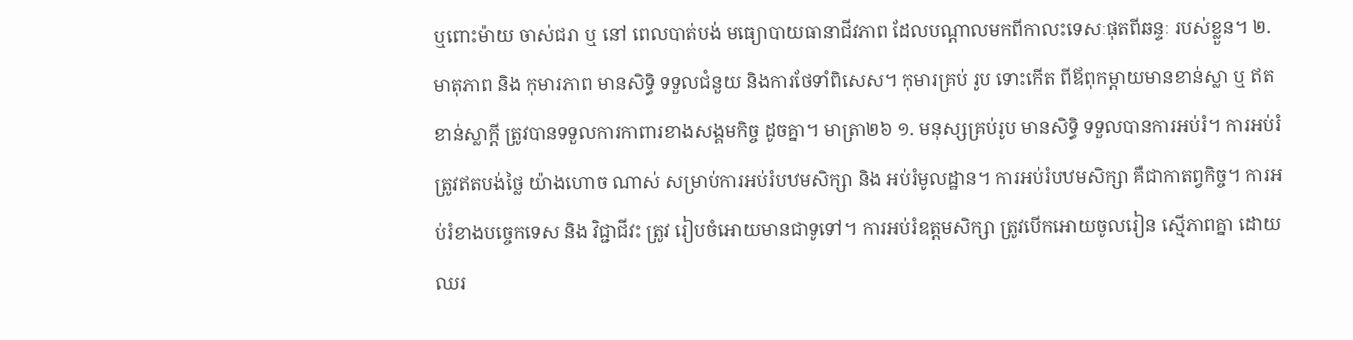ឬពោះម៉ាយ ចាស់ជរា ឬ នៅ ពេលបាត់បង់ មធ្យោបាយធានាជីវភាព ដែលបណ្ដាលមកពីកាលះទេសៈផុតពីឆន្ទៈ របស់ខ្លួន។ ២. មាតុភាព និង កុមារភាព មានសិទ្ធិ ទទួលជំនួយ និងការថែទាំពិសេស។ កុមារគ្រប់ រូប ទោះកើត ពីឪពុកម្ដាយមានខាន់ស្លា ឬ ឥតខាន់ស្លាក្ដី ត្រូវបានទទួលការកាពារខាងសង្គមកិច្ច ដូចគ្នា។ មាត្រា២៦ ១. មនុស្សគ្រប់រូប មានសិទ្ធិ ទទួលបានការអប់រំ។ ការអប់រំ ត្រូវឥតបង់ថ្លៃ យ៉ាងហោច ណាស់ សម្រាប់ការអប់រំបឋមសិក្សា និង អប់រំមូលដ្ឋាន។ ការអប់រំបឋមសិក្សា គឺជាកាតព្វកិច្ច។ ការអប់រំខាងបច្ចេកទេស និង វិជ្ជាជីវះ ត្រូវ រៀបចំអោយមានជាទូទៅ។ ការអប់រំឧត្ដមសិក្សា ត្រូវបើកអោយចូលរៀន ស្មើភាពគ្នា ដោយឈរ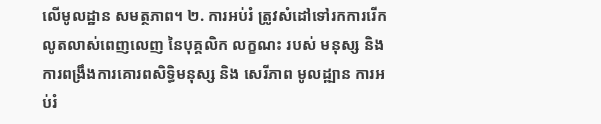លើមូលដ្ឋាន សមត្ថភាព។ ២. ការអប់រំ ត្រូវសំដៅទៅរកការរើកលូតលាស់ពេញលេញ នៃបុគ្គលិក លក្ខណះ របស់ មនុស្ស និង ការពង្រឹងការគោរពសិទ្ធិមនុស្ស និង សេរីភាព មូលដ្ឍាន ការអប់រំ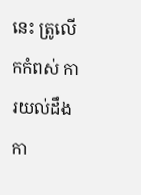នេះ ត្រូលើកកំពស់ ការយល់ដឹង កា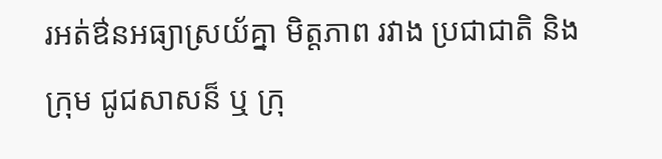រអត់ឳនអធ្យាស្រយ័គ្នា មិត្តភាព រវាង ប្រជាជាតិ និង ក្រុម ជូជសាសន៏ ឬ ក្រុ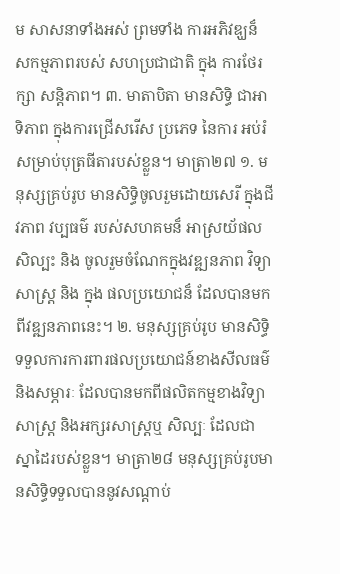ម សាសនាទាំងអស់ ព្រមទាំង ការអភិវឌ្ឃន៏ សកម្មភាពរបស់ សហប្រជាជាតិ ក្នុង ការថែរក្សា សន្ដិភាព។ ៣. មាតាបិតា មានសិទ្ធិ ជាអាទិភាព ក្នុងការជ្រើសរើស ប្រភេទ នៃការ អប់រំសម្រាប់បុត្រធីតារបស់ខ្លួន។ មាត្រា២៧ ១. មនុស្សគ្រប់រូប មានសិទ្ធិចូលរួមដោយសេរី ក្នុងជីវភាព វប្បធម៌ របស់សហគមន៏ អាស្រយ័ផល សិល្បះ និង ចូលរួមចំណែកក្នុងវឌ្ឍនភាព វិទ្យាសាស្រ្ដ និង ក្នុង ផលប្រយោជន៏ ដែលបានមកពីវឌ្ឍនភាពនេះ។ ២. មនុស្សគ្រប់រូប មានសិទ្ធិទទួលការការពារផលប្រយោជន៍ខាងសីលធម៌ និងសម្ភារៈ ដែលបានមកពីផលិតកម្មខាងវិទ្យាសាស្ត្រ និងអក្សរសាស្រ្តឬ សិល្បៈ ដែលជាស្នាដៃរបស់ខ្លួន។ មាត្រា២៨ មនុស្សគ្រប់រូបមានសិទ្ធិទទួលបាននូវសណ្តាប់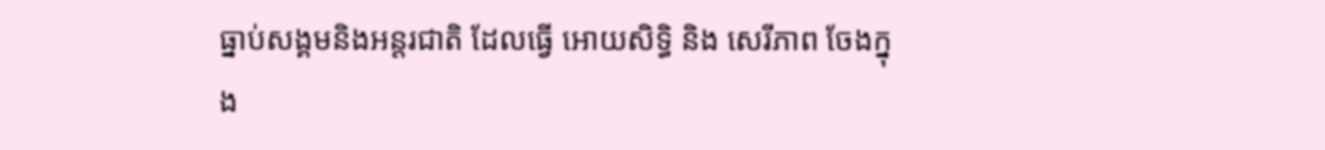ធ្នាប់សង្គមនិងអន្តរជាតិ ដែលធ្វើ អោយសិទ្ធិ និង សេរីភាព ចែងក្នុង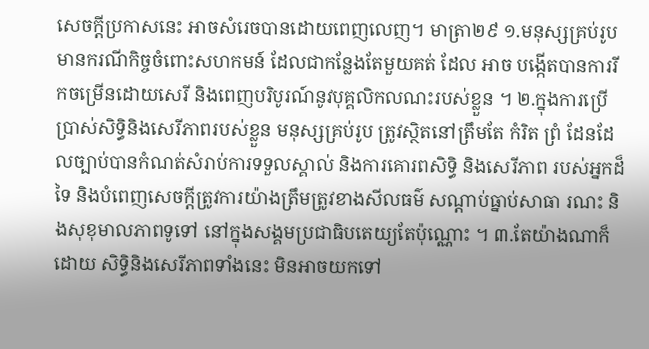សេចក្តីប្រកាសនេះ អាចសំរេចបានដោយពេញលេញ។ មាត្រា២៩ ១.មនុស្សគ្រប់រូបមានករណីកិច្ចចំពោះសហកមន៍ ដែលជាកន្លែងតែមួយគត់ ដែល អាច បង្កើតបានការរីកចម្រើនដោយសេរី និងពេញបរិបូរណ៍នូវបុគ្គលិកលណះរបស់ខ្លួន ។ ២.ក្នុងការប្រើប្រាស់សិទ្ធិនិងសេរីភាពរបស់ខ្លួន មនុស្សគ្រប់រូប ត្រូវស្ថិតនៅត្រឹមតែ កំរិត ព្រំ ដែនដែលច្បាប់បានកំណត់សំរាប់ការទទួលស្គាល់ និងការគោរពសិទ្ធិ និងសេរីភាព របស់អ្នកដ៏ទៃ និងបំពេញសេចក្តីត្រូវការយ៉ាងត្រឹមត្រូវខាងសីលធម៌ សណ្តាប់ធ្នាប់សាធា រណះ និងសុខុមាលភាពទូទៅ នៅក្នុងសង្គមប្រជាធិបតេយ្យតែប៉ុណ្ណោះ ។ ៣.តែយ៉ាងណាក៏ដោយ សិទ្ធិនិងសេរីភាពទាំងនេះ មិនអាចយកទៅ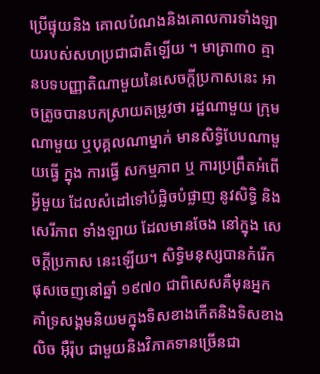ប្រើផ្ទុយនិង គោលបំណងនិងគោលការទាំងឡាយរបស់សហប្រជាជាតិឡើយ ។ មាត្រា៣០ គ្មានបទបញ្ញាតិណាមួយនៃសេចក្តីប្រកាសនេះ អាចត្រូចបានបកស្រាយតម្រូវថា រដ្ឋណាមួយ ក្រុមណាមួយ ឬបុគ្គលណាម្នាក់ មានសិទ្ធិបែបណាមួយធ្វើ ក្នុង ការធ្វើ សកម្មភាព ឬ ការប្រព្រឹតអំពើអ្វីមួយ ដែលសំដៅទៅបំផ្លិចបំផ្លាញ នូវសិទ្ធិ និង សេរីភាព ទាំងឡាយ ដែលមានចែង នៅក្នុង សេចក្ដីប្រកាស នេះឡើយ។ សិទិ្ធមនុស្សបានកំរើកផុសចេញនៅឆ្នាំ ១៩៧០ ជាពិសេសគឺមុនអ្នកគាំទ្រសង្គមនិយមក្នុងទិសខាងកើតនិងទិសខាងលិច អុឺរ៉ុប ជាមួយនិងវិភាគទានច្រើនជា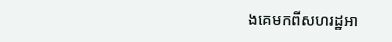ងគេមកពីសហរដ្ឋអា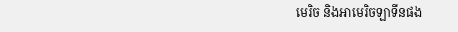មេរិច និងអាមេរិចឡាទីនផង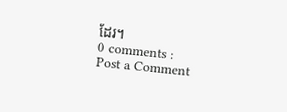ដែរ។
0 comments :
Post a Comment